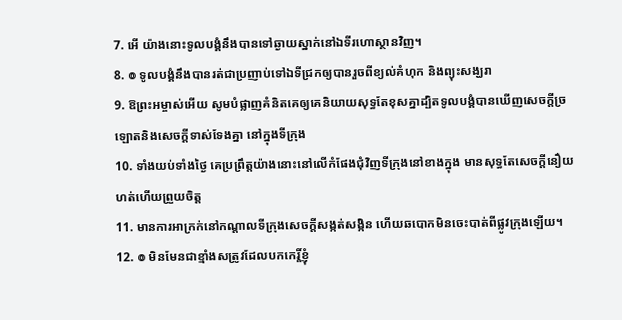7. អើ យ៉ាងនោះទូលបង្គំនឹងបានទៅឆ្ងាយស្នាក់នៅឯទីរហោស្ថានវិញ។
8. ៙ ទូលបង្គំនឹងបានរត់ជាប្រញាប់ទៅឯទីជ្រកឲ្យបានរួចពីខ្យល់គំហុក និងព្យុះសង្ឃរា
9. ឱព្រះអម្ចាស់អើយ សូមបំផ្លាញគំនិតគេឲ្យគេនិយាយសុទ្ធតែខុសគ្នាដ្បិតទូលបង្គំបានឃើញសេចក្ដីច្រឡោតនិងសេចក្ដីទាស់ទែងគ្នា នៅក្នុងទីក្រុង
10. ទាំងយប់ទាំងថ្ងៃ គេប្រព្រឹត្តយ៉ាងនោះនៅលើកំផែងជុំវិញទីក្រុងនៅខាងក្នុង មានសុទ្ធតែសេចក្ដីនឿយហត់ហើយព្រួយចិត្ត
11. មានការអាក្រក់នៅកណ្តាលទីក្រុងសេចក្ដីសង្កត់សង្កិន ហើយឆបោកមិនចេះបាត់ពីផ្លូវក្រុងឡើយ។
12. ៙ មិនមែនជាខ្មាំងសត្រូវដែលបកកេរ្តិ៍ខ្ញុំ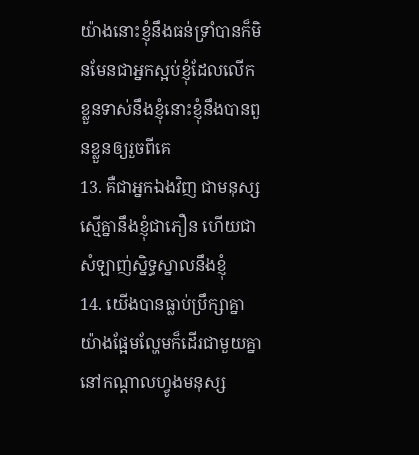យ៉ាងនោះខ្ញុំនឹងធន់ទ្រាំបានក៏មិនមែនជាអ្នកស្អប់ខ្ញុំដែលលើកខ្លួនទាស់នឹងខ្ញុំនោះខ្ញុំនឹងបានពួនខ្លួនឲ្យរួចពីគេ
13. គឺជាអ្នកឯងវិញ ជាមនុស្សស្មើគ្នានឹងខ្ញុំជាភឿន ហើយជាសំឡាញ់ស្និទ្ធស្នាលនឹងខ្ញុំ
14. យើងបានធ្លាប់ប្រឹក្សាគ្នាយ៉ាងផ្អែមល្ហែមក៏ដើរជាមួយគ្នា នៅកណ្តាលហ្វូងមនុស្ស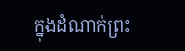ក្នុងដំណាក់ព្រះ